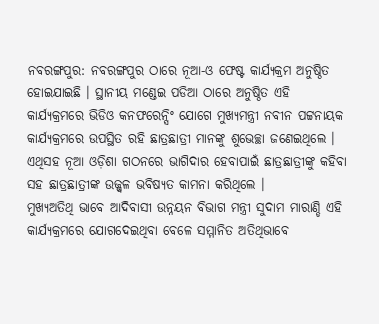ନବରଙ୍ଗପୁର: ନବରଙ୍ଗପୁର ଠାରେ ନୂଆ-ଓ ଫେଷ୍ଟ କାର୍ଯ୍ୟକ୍ରମ ଅନୁଷ୍ଠିତ ହୋଇଯାଇଛି । ସ୍ଥାନୀୟ ମଣ୍ଡେଇ ପଡିଆ ଠାରେ ଅନୁଷ୍ଠିତ ଏହି କାର୍ଯ୍ୟକ୍ରମରେ ଭିଡିଓ କନଫରେନ୍ସିଂ ଯୋଗେ ମୁଖ୍ୟମନ୍ତ୍ରୀ ନବୀନ ପଟ୍ଟନାୟକ କାର୍ଯ୍ୟକ୍ରମରେ ଉପସ୍ଥିତ ରହି ଛାତ୍ରଛାତ୍ରୀ ମାନଙ୍କୁ ଶୁଭେଚ୍ଛା ଜଣେଇଥିଲେ । ଏଥିସହ ନୂଆ ଓଡ଼ିଶା ଗଠନରେ ଭାଗିଦାର ହେବାପାଇଁ ଛାତ୍ରଛାତ୍ରୀଙ୍କୁ କହିବା ସହ ଛାତ୍ରଛାତ୍ରୀଙ୍କ ଉଜ୍ଜ୍ୱଳ ଭବିଷ୍ୟତ କାମନା କରିଥିଲେ ।
ମୁଖ୍ୟଅତିଥି ଭାବେ ଆଦିବାସୀ ଉନ୍ନୟନ ବିଭାଗ ମନ୍ତ୍ରୀ ସୁଦାମ ମାରାଣ୍ଡି ଏହି କାର୍ଯ୍ୟକ୍ରମରେ ଯୋଗଦେଇଥିବା ବେଳେ ସମ୍ମାନିତ ଅତିଥିଭାବେ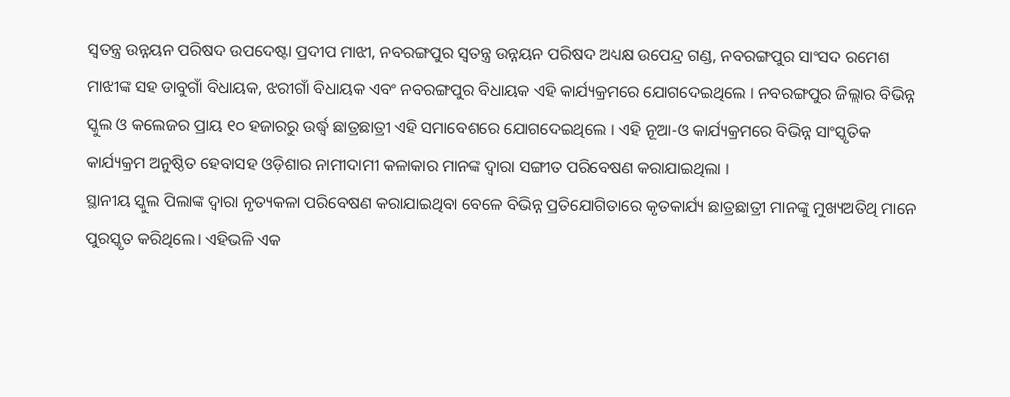ସ୍ୱତନ୍ତ୍ର ଉନ୍ନୟନ ପରିଷଦ ଉପଦେଷ୍ଟା ପ୍ରଦୀପ ମାଝୀ, ନବରଙ୍ଗପୁର ସ୍ୱତନ୍ତ୍ର ଉନ୍ନୟନ ପରିଷଦ ଅଧ୍ୟକ୍ଷ ଉପେନ୍ଦ୍ର ଗଣ୍ଡ, ନବରଙ୍ଗପୁର ସାଂସଦ ରମେଶ ମାଝୀଙ୍କ ସହ ଡାବୁଗାଁ ବିଧାୟକ, ଝରୀଗାଁ ବିଧାୟକ ଏବଂ ନବରଙ୍ଗପୁର ବିଧାୟକ ଏହି କାର୍ଯ୍ୟକ୍ରମରେ ଯୋଗଦେଇଥିଲେ । ନବରଙ୍ଗପୁର ଜିଲ୍ଲାର ବିଭିନ୍ନ ସ୍କୁଲ ଓ କଲେଜର ପ୍ରାୟ ୧୦ ହଜାରରୁ ଉର୍ଦ୍ଧ୍ବ ଛାତ୍ରଛାତ୍ରୀ ଏହି ସମାବେଶରେ ଯୋଗଦେଇଥିଲେ । ଏହି ନୂଆ-ଓ କାର୍ଯ୍ୟକ୍ରମରେ ବିଭିନ୍ନ ସାଂସ୍କୃତିକ କାର୍ଯ୍ୟକ୍ରମ ଅନୁଷ୍ଠିତ ହେବାସହ ଓଡ଼ିଶାର ନାମୀଦାମୀ କଳାକାର ମାନଙ୍କ ଦ୍ୱାରା ସଙ୍ଗୀତ ପରିବେଷଣ କରାଯାଇଥିଲା ।
ସ୍ଥାନୀୟ ସ୍କୁଲ ପିଲାଙ୍କ ଦ୍ୱାରା ନୃତ୍ୟକଳା ପରିବେଷଣ କରାଯାଇଥିବା ବେଳେ ବିଭିନ୍ନ ପ୍ରତିଯୋଗିତାରେ କୃତକାର୍ଯ୍ୟ ଛାତ୍ରଛାତ୍ରୀ ମାନଙ୍କୁ ମୁଖ୍ୟଅତିଥି ମାନେ ପୁରସ୍କୃତ କରିଥିଲେ। ଏହିଭଳି ଏକ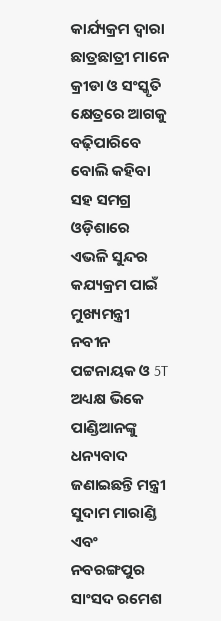କାର୍ଯ୍ୟକ୍ରମ ଦ୍ୱାରା ଛାତ୍ରଛାତ୍ରୀ ମାନେ କ୍ରୀଡା ଓ ସଂସ୍କୃତି କ୍ଷେତ୍ରରେ ଆଗକୁ ବଢ଼ିପାରିବେ ବୋଲି କହିବା ସହ ସମଗ୍ର ଓଡ଼ିଶାରେ ଏଭଳି ସୁନ୍ଦର କଯ୍ୟକ୍ରମ ପାଇଁ ମୁଖ୍ୟମନ୍ତ୍ରୀ ନବୀନ ପଟ୍ଟନାୟକ ଓ 5T ଅଧ୍ୟକ୍ଷ ଭିକେ ପାଣ୍ଡିଆନଙ୍କୁ ଧନ୍ୟବାଦ ଜଣାଇଛନ୍ତି ମନ୍ତ୍ରୀ ସୁଦାମ ମାରାଣ୍ଡି ଏବଂ ନବରଙ୍ଗପୁର ସାଂସଦ ରମେଶ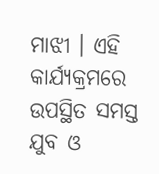ମାଝୀ । ଏହି କାର୍ଯ୍ୟକ୍ରମରେ ଉପସ୍ଥିତ ସମସ୍ତ ଯୁବ ଓ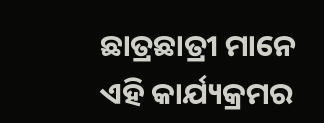ଛାତ୍ରଛାତ୍ରୀ ମାନେ ଏହି କାର୍ଯ୍ୟକ୍ରମର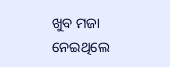ଖୁବ ମଜା ନେଇଥିଲେ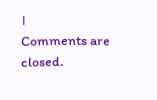।
Comments are closed.